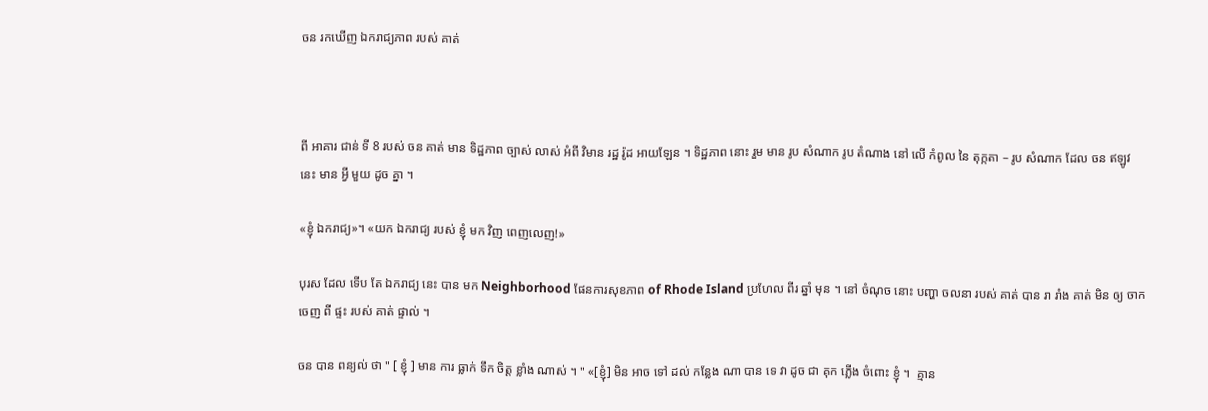ចន រកឃើញ ឯករាជ្យភាព របស់ គាត់



ពី អាគារ ជាន់ ទី 8 របស់ ចន គាត់ មាន ទិដ្ឋភាព ច្បាស់ លាស់ អំពី វិមាន រដ្ឋ រ៉ូដ អាយឡែន ។ ទិដ្ឋភាព នោះ រួម មាន រូប សំណាក រូប តំណាង នៅ លើ កំពូល នៃ តុក្កតា – រូប សំណាក ដែល ចន ឥឡូវ នេះ មាន អ្វី មួយ ដូច គ្នា ។

«ខ្ញុំ ឯករាជ្យ»។ «យក ឯករាជ្យ របស់ ខ្ញុំ មក វិញ ពេញលេញ!»

បុរស ដែល ទើប តែ ឯករាជ្យ នេះ បាន មក Neighborhood ផែនការសុខភាព of Rhode Island ប្រហែល ពីរ ឆ្នាំ មុន ។ នៅ ចំណុច នោះ បញ្ហា ចលនា របស់ គាត់ បាន រា រាំង គាត់ មិន ឲ្យ ចាក ចេញ ពី ផ្ទះ របស់ គាត់ ផ្ទាល់ ។

ចន បាន ពន្យល់ ថា " [ ខ្ញុំ ] មាន ការ ធ្លាក់ ទឹក ចិត្ត ខ្លាំង ណាស់ ។ " «[ខ្ញុំ] មិន អាច ទៅ ដល់ កន្លែង ណា បាន ទេ វា ដូច ជា គុក ភ្លើង ចំពោះ ខ្ញុំ ។  គ្មាន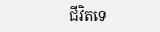ជីវិតទេ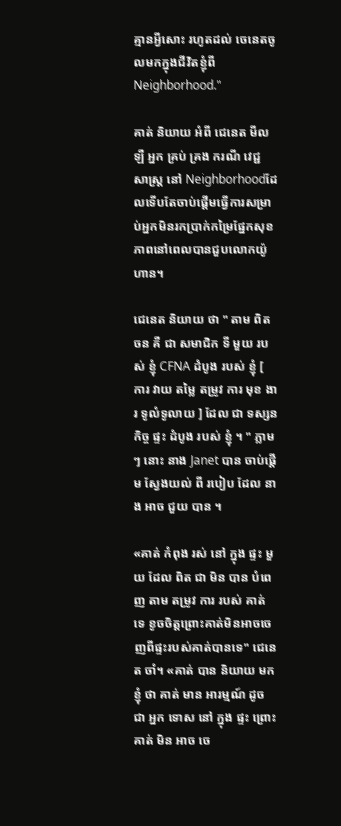គ្មានអ្វីសោះ រហូតដល់ ចេនេតចូលមកក្នុងជីវិតខ្ញុំពី Neighborhood."

គាត់ និយាយ អំពី ជេនេត មីលឡឺ អ្នក គ្រប់ គ្រង ករណី វេជ្ជ សាស្ត្រ នៅ Neighborhoodដែលទើបតែចាប់ផ្តើមធ្វើការសម្រាប់អ្នកមិនរកប្រាក់កម្រៃផ្នែកសុខភាពនៅពេលបានជួបលោកយ៉ូហាន។

ជេនេត និយាយ ថា " តាម ពិត ចន គឺ ជា សមាជិក ទី មួយ របស់ ខ្ញុំ CFNA ដំបូង របស់ ខ្ញុំ [ ការ វាយ តម្លៃ តម្រូវ ការ មុខ ងារ ទូលំទូលាយ ] ដែល ជា ទស្សន កិច្ច ផ្ទះ ដំបូង របស់ ខ្ញុំ ។ " ភ្លាមៗ នោះ នាង Janet បាន ចាប់ផ្តើម ស្វែងយល់ ពី របៀប ដែល នាង អាច ជួយ បាន ។

«គាត់ កំពុង រស់ នៅ ក្នុង ផ្ទះ មួយ ដែល ពិត ជា មិន បាន បំពេញ តាម តម្រូវ ការ របស់ គាត់ ទេ ខូចចិត្តព្រោះគាត់មិនអាចចេញពីផ្ទះរបស់គាត់បានទេ" ជេនេត ចាំ។ «គាត់ បាន និយាយ មក ខ្ញុំ ថា គាត់ មាន អារម្មណ៍ ដូច ជា អ្នក ទោស នៅ ក្នុង ផ្ទះ ព្រោះ គាត់ មិន អាច ចេ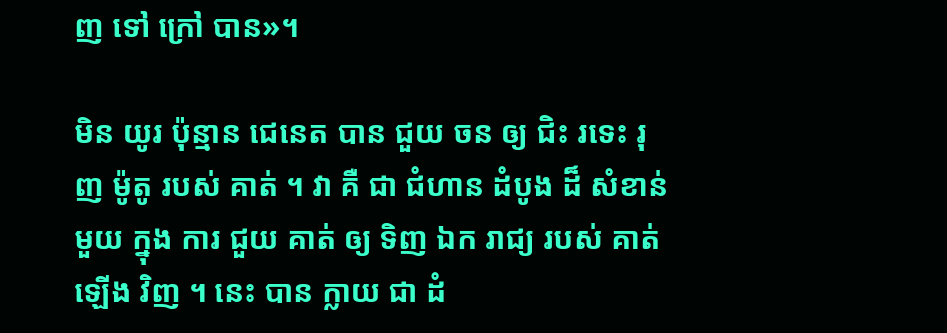ញ ទៅ ក្រៅ បាន»។

មិន យូរ ប៉ុន្មាន ជេនេត បាន ជួយ ចន ឲ្យ ជិះ រទេះ រុញ ម៉ូតូ របស់ គាត់ ។ វា គឺ ជា ជំហាន ដំបូង ដ៏ សំខាន់ មួយ ក្នុង ការ ជួយ គាត់ ឲ្យ ទិញ ឯក រាជ្យ របស់ គាត់ ឡើង វិញ ។ នេះ បាន ក្លាយ ជា ដំ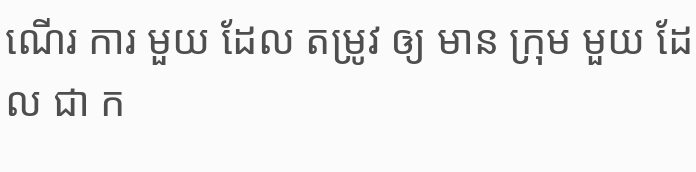ណើរ ការ មួយ ដែល តម្រូវ ឲ្យ មាន ក្រុម មួយ ដែល ជា ក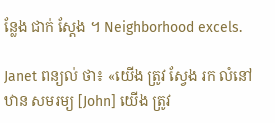ន្លែង ជាក់ ស្តែង ។ Neighborhood excels.

Janet ពន្យល់ ថា៖ «យើង ត្រូវ ស្វែង រក លំនៅឋាន សមរម្យ [John] យើង ត្រូវ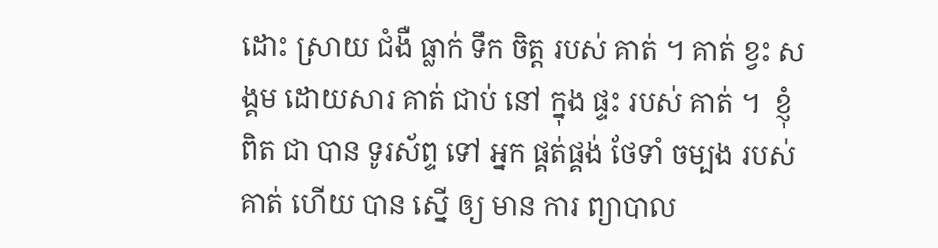ដោះ ស្រាយ ជំងឺ ធ្លាក់ ទឹក ចិត្ដ របស់ គាត់ ។ គាត់ ខ្វះ សង្គម ដោយសារ គាត់ ជាប់ នៅ ក្នុង ផ្ទះ របស់ គាត់ ។  ខ្ញុំ ពិត ជា បាន ទូរស័ព្ទ ទៅ អ្នក ផ្គត់ផ្គង់ ថែទាំ ចម្បង របស់ គាត់ ហើយ បាន ស្នើ ឲ្យ មាន ការ ព្យាបាល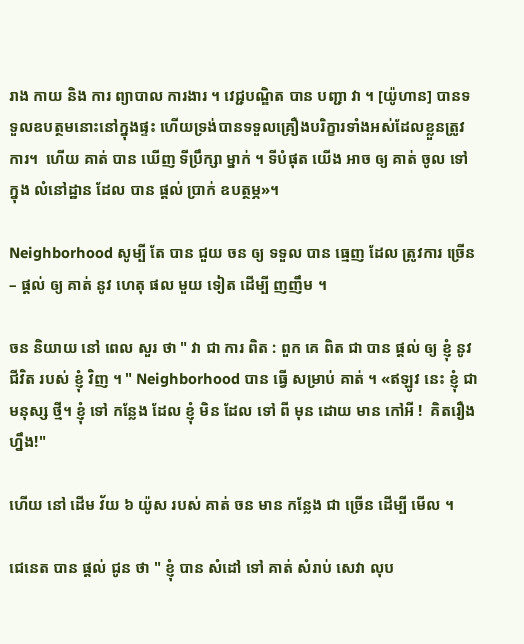រាង កាយ និង ការ ព្យាបាល ការងារ ។ វេជ្ជបណ្ឌិត បាន បញ្ជា វា ។ [យ៉ូហាន] បានទទួលឧបត្ថមនោះនៅក្នុងផ្ទះ ហើយទ្រង់បានទទួលគ្រឿងបរិក្ខារទាំងអស់ដែលខ្លួនត្រូវការ។  ហើយ គាត់ បាន ឃើញ ទីប្រឹក្សា ម្នាក់ ។ ទីបំផុត យើង អាច ឲ្យ គាត់ ចូល ទៅ ក្នុង លំនៅដ្ឋាន ដែល បាន ផ្តល់ ប្រាក់ ឧបត្ថម្ភ»។

Neighborhood សូម្បី តែ បាន ជួយ ចន ឲ្យ ទទួល បាន ធ្មេញ ដែល ត្រូវការ ច្រើន – ផ្តល់ ឲ្យ គាត់ នូវ ហេតុ ផល មួយ ទៀត ដើម្បី ញញឹម ។

ចន និយាយ នៅ ពេល សួរ ថា " វា ជា ការ ពិត : ពួក គេ ពិត ជា បាន ផ្តល់ ឲ្យ ខ្ញុំ នូវ ជីវិត របស់ ខ្ញុំ វិញ ។ " Neighborhood បាន ធ្វើ សម្រាប់ គាត់ ។ «ឥឡូវ នេះ ខ្ញុំ ជា មនុស្ស ថ្មី។ ខ្ញុំ ទៅ កន្លែង ដែល ខ្ញុំ មិន ដែល ទៅ ពី មុន ដោយ មាន កៅអី !  គិតរឿងហ្នឹង!"

ហើយ នៅ ដើម វ័យ ៦ យ៉ូស របស់ គាត់ ចន មាន កន្លែង ជា ច្រើន ដើម្បី មើល ។

ជេនេត បាន ផ្តល់ ជូន ថា " ខ្ញុំ បាន សំដៅ ទៅ គាត់ សំរាប់ សេវា លុប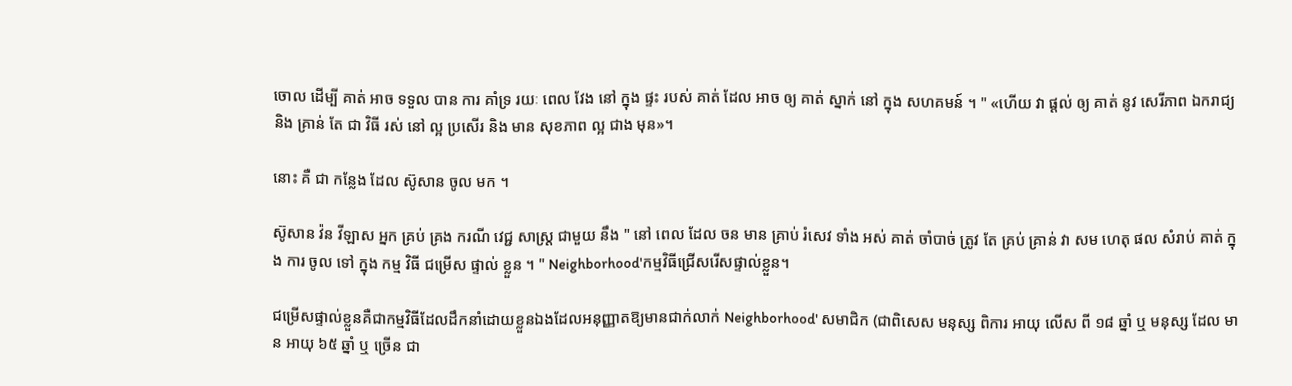ចោល ដើម្បី គាត់ អាច ទទួល បាន ការ គាំទ្រ រយៈ ពេល វែង នៅ ក្នុង ផ្ទះ របស់ គាត់ ដែល អាច ឲ្យ គាត់ ស្នាក់ នៅ ក្នុង សហគមន៍ ។ " «ហើយ វា ផ្តល់ ឲ្យ គាត់ នូវ សេរីភាព ឯករាជ្យ និង គ្រាន់ តែ ជា វិធី រស់ នៅ ល្អ ប្រសើរ និង មាន សុខភាព ល្អ ជាង មុន»។

នោះ គឺ ជា កន្លែង ដែល ស៊ូសាន ចូល មក ។

ស៊ូសាន វ៉ន វីឡាស អ្នក គ្រប់ គ្រង ករណី វេជ្ជ សាស្ត្រ ជាមួយ នឹង " នៅ ពេល ដែល ចន មាន គ្រាប់ រំសេវ ទាំង អស់ គាត់ ចាំបាច់ ត្រូវ តែ គ្រប់ គ្រាន់ វា សម ហេតុ ផល សំរាប់ គាត់ ក្នុង ការ ចូល ទៅ ក្នុង កម្ម វិធី ជម្រើស ផ្ទាល់ ខ្លួន ។ " Neighborhood'កម្មវិធីជ្រើសរើសផ្ទាល់ខ្លួន។

ជម្រើសផ្ទាល់ខ្លួនគឺជាកម្មវិធីដែលដឹកនាំដោយខ្លួនឯងដែលអនុញ្ញាតឱ្យមានជាក់លាក់ Neighborhood' សមាជិក (ជាពិសេស មនុស្ស ពិការ អាយុ លើស ពី ១៨ ឆ្នាំ ឬ មនុស្ស ដែល មាន អាយុ ៦៥ ឆ្នាំ ឬ ច្រើន ជា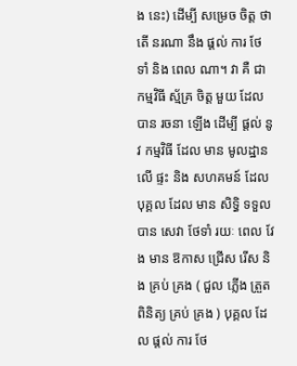ង នេះ) ដើម្បី សម្រេច ចិត្ត ថា តើ នរណា នឹង ផ្ដល់ ការ ថែ ទាំ និង ពេល ណា។ វា គឺ ជា កម្មវិធី ស្ម័គ្រ ចិត្ត មួយ ដែល បាន រចនា ឡើង ដើម្បី ផ្តល់ នូវ កម្មវិធី ដែល មាន មូលដ្ឋាន លើ ផ្ទះ និង សហគមន៍ ដែល បុគ្គល ដែល មាន សិទ្ធិ ទទួល បាន សេវា ថែទាំ រយៈ ពេល វែង មាន ឱកាស ជ្រើស រើស និង គ្រប់ គ្រង ( ជួល ភ្លើង ត្រួត ពិនិត្យ គ្រប់ គ្រង ) បុគ្គល ដែល ផ្តល់ ការ ថែ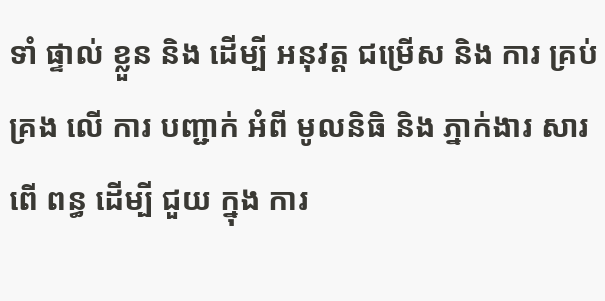ទាំ ផ្ទាល់ ខ្លួន និង ដើម្បី អនុវត្ត ជម្រើស និង ការ គ្រប់ គ្រង លើ ការ បញ្ជាក់ អំពី មូលនិធិ និង ភ្នាក់ងារ សារពើ ពន្ធ ដើម្បី ជួយ ក្នុង ការ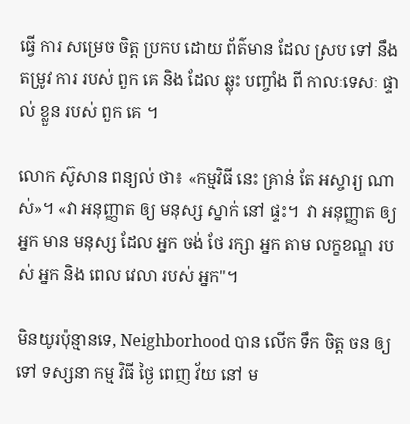ធ្វើ ការ សម្រេច ចិត្ត ប្រកប ដោយ ព័ត៌មាន ដែល ស្រប ទៅ នឹង តម្រូវ ការ របស់ ពួក គេ និង ដែល ឆ្លុះ បញ្ចាំង ពី កាលៈទេសៈ ផ្ទាល់ ខ្លួន របស់ ពួក គេ ។

លោក ស៊ូសាន ពន្យល់ ថា៖ «កម្មវិធី នេះ គ្រាន់ តែ អស្ចារ្យ ណាស់»។ «វា អនុញ្ញាត ឲ្យ មនុស្ស ស្នាក់ នៅ ផ្ទះ។  វា អនុញ្ញាត ឲ្យ អ្នក មាន មនុស្ស ដែល អ្នក ចង់ ថែ រក្សា អ្នក តាម លក្ខខណ្ឌ របស់ អ្នក និង ពេល វេលា របស់ អ្នក"។

មិនយូរប៉ុន្មានទេ, Neighborhood បាន លើក ទឹក ចិត្ត ចន ឲ្យ ទៅ ទស្សនា កម្ម វិធី ថ្ងៃ ពេញ វ័យ នៅ ម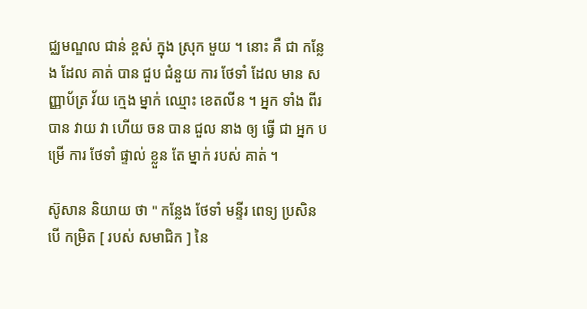ជ្ឈមណ្ឌល ជាន់ ខ្ពស់ ក្នុង ស្រុក មួយ ។ នោះ គឺ ជា កន្លែង ដែល គាត់ បាន ជួប ជំនួយ ការ ថែទាំ ដែល មាន សញ្ញាប័ត្រ វ័យ ក្មេង ម្នាក់ ឈ្មោះ ខេតលីន ។ អ្នក ទាំង ពីរ បាន វាយ វា ហើយ ចន បាន ជួល នាង ឲ្យ ធ្វើ ជា អ្នក បម្រើ ការ ថែទាំ ផ្ទាល់ ខ្លួន តែ ម្នាក់ របស់ គាត់ ។

ស៊ូសាន និយាយ ថា " កន្លែង ថែទាំ មន្ទីរ ពេទ្យ ប្រសិន បើ កម្រិត [ របស់ សមាជិក ] នៃ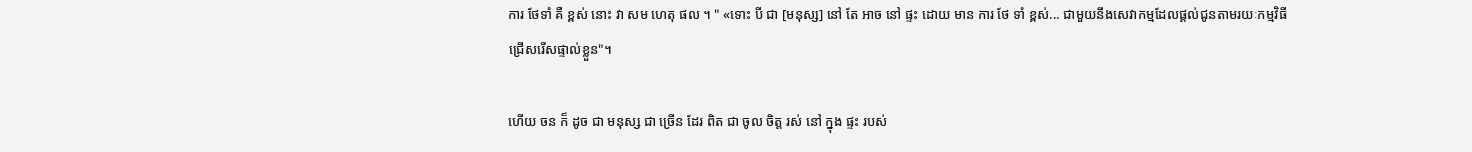ការ ថែទាំ គឺ ខ្ពស់ នោះ វា សម ហេតុ ផល ។ " «ទោះ បី ជា [មនុស្ស] នៅ តែ អាច នៅ ផ្ទះ ដោយ មាន ការ ថែ ទាំ ខ្ពស់... ជាមួយនឹងសេវាកម្មដែលផ្តល់ជូនតាមរយៈកម្មវិធីជ្រើសរើសផ្ទាល់ខ្លួន"។

ហើយ ចន ក៏ ដូច ជា មនុស្ស ជា ច្រើន ដែរ ពិត ជា ចូល ចិត្ត រស់ នៅ ក្នុង ផ្ទះ របស់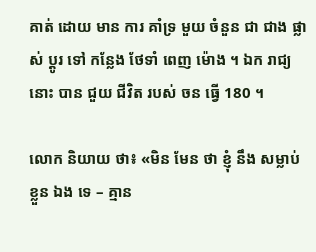គាត់ ដោយ មាន ការ គាំទ្រ មួយ ចំនួន ជា ជាង ផ្លាស់ ប្តូរ ទៅ កន្លែង ថែទាំ ពេញ ម៉ោង ។ ឯក រាជ្យ នោះ បាន ជួយ ជីវិត របស់ ចន ធ្វើ 180 ។

លោក និយាយ ថា៖ «មិន មែន ថា ខ្ញុំ នឹង សម្លាប់ ខ្លួន ឯង ទេ – គ្មាន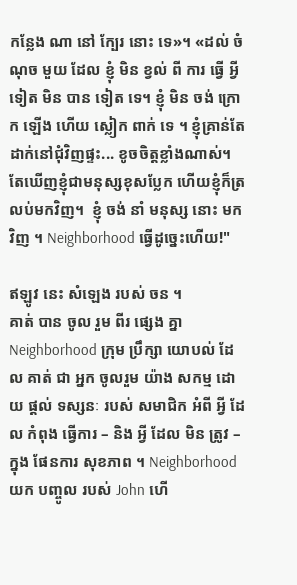កន្លែង ណា នៅ ក្បែរ នោះ ទេ»។ «ដល់ ចំណុច មួយ ដែល ខ្ញុំ មិន ខ្វល់ ពី ការ ធ្វើ អ្វី ទៀត មិន បាន ទៀត ទេ។ ខ្ញុំ មិន ចង់ ក្រោក ឡើង ហើយ ស្លៀក ពាក់ ទេ ។ ខ្ញុំគ្រាន់តែដាក់នៅជុំវិញផ្ទះ... ខូចចិត្តខ្លាំងណាស់។ តែឃើញខ្ញុំជាមនុស្សខុសប្លែក ហើយខ្ញុំក៏ត្រលប់មកវិញ។  ខ្ញុំ ចង់ នាំ មនុស្ស នោះ មក វិញ ។ Neighborhood ធ្វើដូច្នេះហើយ!"

ឥឡូវ នេះ សំឡេង របស់ ចន ។
គាត់ បាន ចូល រួម ពីរ ផ្សេង គ្នា Neighborhood ក្រុម ប្រឹក្សា យោបល់ ដែល គាត់ ជា អ្នក ចូលរួម យ៉ាង សកម្ម ដោយ ផ្តល់ ទស្សនៈ របស់ សមាជិក អំពី អ្វី ដែល កំពុង ធ្វើការ – និង អ្វី ដែល មិន ត្រូវ – ក្នុង ផែនការ សុខភាព ។ Neighborhood យក បញ្ចូល របស់ John ហើ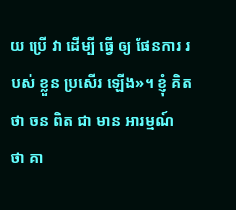យ ប្រើ វា ដើម្បី ធ្វើ ឲ្យ ផែនការ របស់ ខ្លួន ប្រសើរ ឡើង»។ ខ្ញុំ គិត ថា ចន ពិត ជា មាន អារម្មណ៍ ថា គា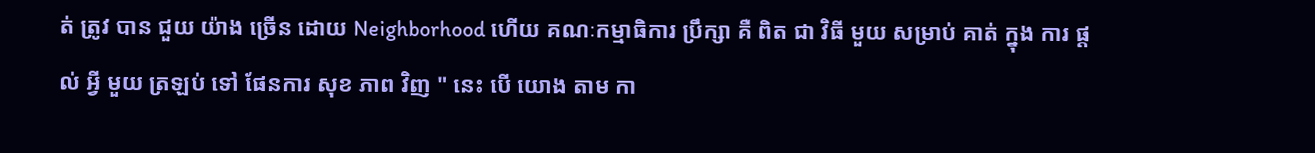ត់ ត្រូវ បាន ជួយ យ៉ាង ច្រើន ដោយ Neighborhood ហើយ គណៈកម្មាធិការ ប្រឹក្សា គឺ ពិត ជា វិធី មួយ សម្រាប់ គាត់ ក្នុង ការ ផ្តល់ អ្វី មួយ ត្រឡប់ ទៅ ផែនការ សុខ ភាព វិញ " នេះ បើ យោង តាម កា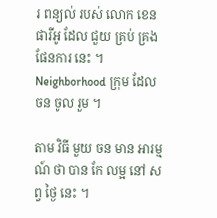រ ពន្យល់ របស់ លោក ខេន ផារីអូ ដែល ជួយ គ្រប់ គ្រង ផែនការ នេះ ។ Neighborhood ក្រុម ដែល ចន ចូល រួម ។

តាម វិធី មួយ ចន មាន អារម្មណ៍ ថា បាន កែ លម្អ នៅ សព្វ ថ្ងៃ នេះ ។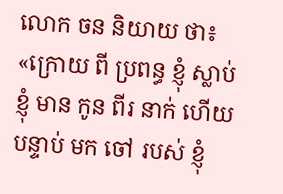លោក ចន និយាយ ថា៖ «ក្រោយ ពី ប្រពន្ធ ខ្ញុំ ស្លាប់ ខ្ញុំ មាន កូន ពីរ នាក់ ហើយ បន្ទាប់ មក ចៅ របស់ ខ្ញុំ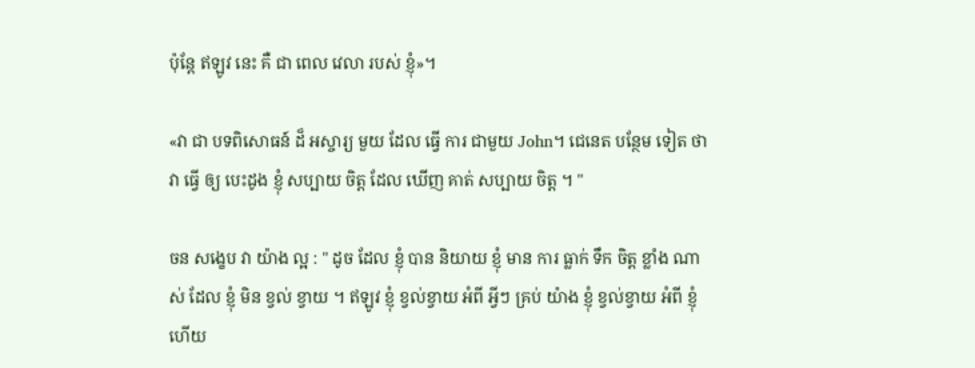ប៉ុន្តែ ឥឡូវ នេះ គឺ ជា ពេល វេលា របស់ ខ្ញុំ»។

«វា ជា បទពិសោធន៍ ដ៏ អស្ចារ្យ មួយ ដែល ធ្វើ ការ ជាមួយ John។ ជេនេត បន្ថែម ទៀត ថា វា ធ្វើ ឲ្យ បេះដូង ខ្ញុំ សប្បាយ ចិត្ត ដែល ឃើញ គាត់ សប្បាយ ចិត្ត ។ "

ចន សង្ខេប វា យ៉ាង ល្អ : " ដូច ដែល ខ្ញុំ បាន និយាយ ខ្ញុំ មាន ការ ធ្លាក់ ទឹក ចិត្ត ខ្លាំង ណាស់ ដែល ខ្ញុំ មិន ខ្វល់ ខ្វាយ ។ ឥឡូវ ខ្ញុំ ខ្វល់ខ្វាយ អំពី អ្វីៗ គ្រប់ យ៉ាង ខ្ញុំ ខ្វល់ខ្វាយ អំពី ខ្ញុំ ហើយ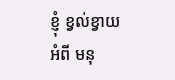ខ្ញុំ ខ្វល់ខ្វាយ អំពី មនុ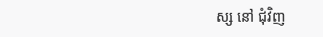ស្ស នៅ ជុំវិញ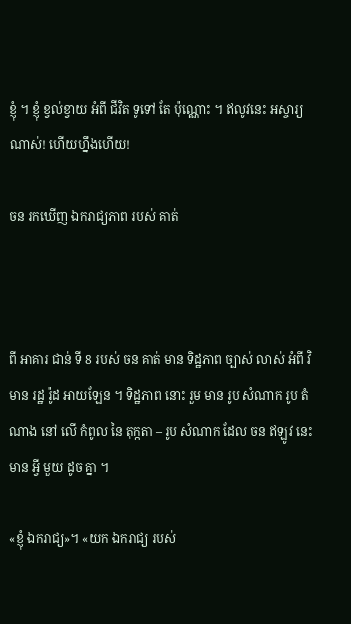ខ្ញុំ ។ ខ្ញុំ ខ្វល់ខ្វាយ អំពី ជីវិត ទូទៅ តែ ប៉ុណ្ណោះ ។ ឥលូវនេះ អស្ចារ្យណាស់! ហើយហ្នឹងហើយ!

ចន រកឃើញ ឯករាជ្យភាព របស់ គាត់



ពី អាគារ ជាន់ ទី 8 របស់ ចន គាត់ មាន ទិដ្ឋភាព ច្បាស់ លាស់ អំពី វិមាន រដ្ឋ រ៉ូដ អាយឡែន ។ ទិដ្ឋភាព នោះ រួម មាន រូប សំណាក រូប តំណាង នៅ លើ កំពូល នៃ តុក្កតា – រូប សំណាក ដែល ចន ឥឡូវ នេះ មាន អ្វី មួយ ដូច គ្នា ។

«ខ្ញុំ ឯករាជ្យ»។ «យក ឯករាជ្យ របស់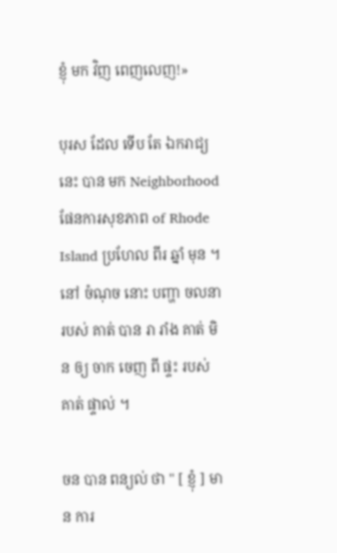ខ្ញុំ មក វិញ ពេញលេញ!»

បុរស ដែល ទើប តែ ឯករាជ្យ នេះ បាន មក Neighborhood ផែនការសុខភាព of Rhode Island ប្រហែល ពីរ ឆ្នាំ មុន ។ នៅ ចំណុច នោះ បញ្ហា ចលនា របស់ គាត់ បាន រា រាំង គាត់ មិន ឲ្យ ចាក ចេញ ពី ផ្ទះ របស់ គាត់ ផ្ទាល់ ។

ចន បាន ពន្យល់ ថា " [ ខ្ញុំ ] មាន ការ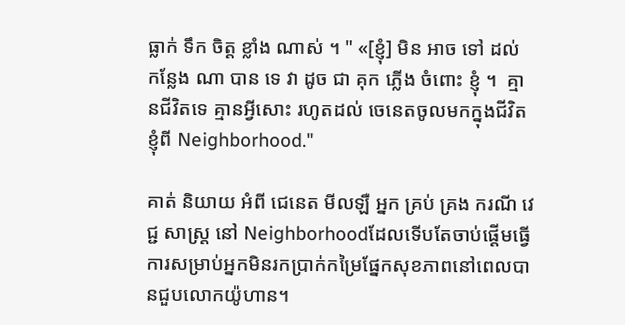ធ្លាក់ ទឹក ចិត្ត ខ្លាំង ណាស់ ។ " «[ខ្ញុំ] មិន អាច ទៅ ដល់ កន្លែង ណា បាន ទេ វា ដូច ជា គុក ភ្លើង ចំពោះ ខ្ញុំ ។  គ្មានជីវិតទេ គ្មានអ្វីសោះ រហូតដល់ ចេនេតចូលមកក្នុងជីវិតខ្ញុំពី Neighborhood."

គាត់ និយាយ អំពី ជេនេត មីលឡឺ អ្នក គ្រប់ គ្រង ករណី វេជ្ជ សាស្ត្រ នៅ Neighborhoodដែលទើបតែចាប់ផ្តើមធ្វើការសម្រាប់អ្នកមិនរកប្រាក់កម្រៃផ្នែកសុខភាពនៅពេលបានជួបលោកយ៉ូហាន។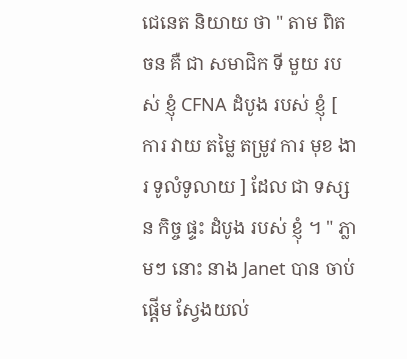ជេនេត និយាយ ថា " តាម ពិត ចន គឺ ជា សមាជិក ទី មួយ របស់ ខ្ញុំ CFNA ដំបូង របស់ ខ្ញុំ [ ការ វាយ តម្លៃ តម្រូវ ការ មុខ ងារ ទូលំទូលាយ ] ដែល ជា ទស្សន កិច្ច ផ្ទះ ដំបូង របស់ ខ្ញុំ ។ " ភ្លាមៗ នោះ នាង Janet បាន ចាប់ផ្តើម ស្វែងយល់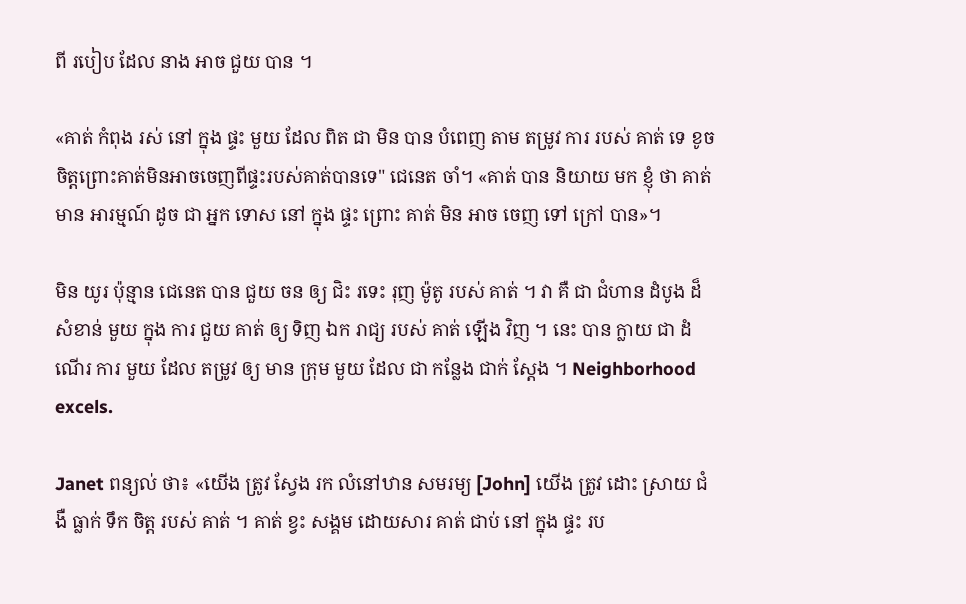ពី របៀប ដែល នាង អាច ជួយ បាន ។

«គាត់ កំពុង រស់ នៅ ក្នុង ផ្ទះ មួយ ដែល ពិត ជា មិន បាន បំពេញ តាម តម្រូវ ការ របស់ គាត់ ទេ ខូចចិត្តព្រោះគាត់មិនអាចចេញពីផ្ទះរបស់គាត់បានទេ" ជេនេត ចាំ។ «គាត់ បាន និយាយ មក ខ្ញុំ ថា គាត់ មាន អារម្មណ៍ ដូច ជា អ្នក ទោស នៅ ក្នុង ផ្ទះ ព្រោះ គាត់ មិន អាច ចេញ ទៅ ក្រៅ បាន»។

មិន យូរ ប៉ុន្មាន ជេនេត បាន ជួយ ចន ឲ្យ ជិះ រទេះ រុញ ម៉ូតូ របស់ គាត់ ។ វា គឺ ជា ជំហាន ដំបូង ដ៏ សំខាន់ មួយ ក្នុង ការ ជួយ គាត់ ឲ្យ ទិញ ឯក រាជ្យ របស់ គាត់ ឡើង វិញ ។ នេះ បាន ក្លាយ ជា ដំណើរ ការ មួយ ដែល តម្រូវ ឲ្យ មាន ក្រុម មួយ ដែល ជា កន្លែង ជាក់ ស្តែង ។ Neighborhood excels.

Janet ពន្យល់ ថា៖ «យើង ត្រូវ ស្វែង រក លំនៅឋាន សមរម្យ [John] យើង ត្រូវ ដោះ ស្រាយ ជំងឺ ធ្លាក់ ទឹក ចិត្ដ របស់ គាត់ ។ គាត់ ខ្វះ សង្គម ដោយសារ គាត់ ជាប់ នៅ ក្នុង ផ្ទះ រប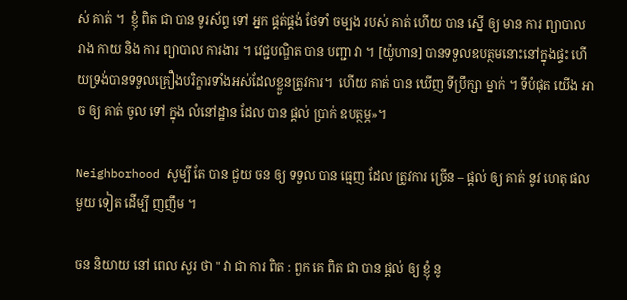ស់ គាត់ ។  ខ្ញុំ ពិត ជា បាន ទូរស័ព្ទ ទៅ អ្នក ផ្គត់ផ្គង់ ថែទាំ ចម្បង របស់ គាត់ ហើយ បាន ស្នើ ឲ្យ មាន ការ ព្យាបាល រាង កាយ និង ការ ព្យាបាល ការងារ ។ វេជ្ជបណ្ឌិត បាន បញ្ជា វា ។ [យ៉ូហាន] បានទទួលឧបត្ថមនោះនៅក្នុងផ្ទះ ហើយទ្រង់បានទទួលគ្រឿងបរិក្ខារទាំងអស់ដែលខ្លួនត្រូវការ។  ហើយ គាត់ បាន ឃើញ ទីប្រឹក្សា ម្នាក់ ។ ទីបំផុត យើង អាច ឲ្យ គាត់ ចូល ទៅ ក្នុង លំនៅដ្ឋាន ដែល បាន ផ្តល់ ប្រាក់ ឧបត្ថម្ភ»។

Neighborhood សូម្បី តែ បាន ជួយ ចន ឲ្យ ទទួល បាន ធ្មេញ ដែល ត្រូវការ ច្រើន – ផ្តល់ ឲ្យ គាត់ នូវ ហេតុ ផល មួយ ទៀត ដើម្បី ញញឹម ។

ចន និយាយ នៅ ពេល សួរ ថា " វា ជា ការ ពិត : ពួក គេ ពិត ជា បាន ផ្តល់ ឲ្យ ខ្ញុំ នូ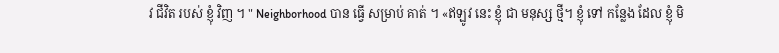វ ជីវិត របស់ ខ្ញុំ វិញ ។ " Neighborhood បាន ធ្វើ សម្រាប់ គាត់ ។ «ឥឡូវ នេះ ខ្ញុំ ជា មនុស្ស ថ្មី។ ខ្ញុំ ទៅ កន្លែង ដែល ខ្ញុំ មិ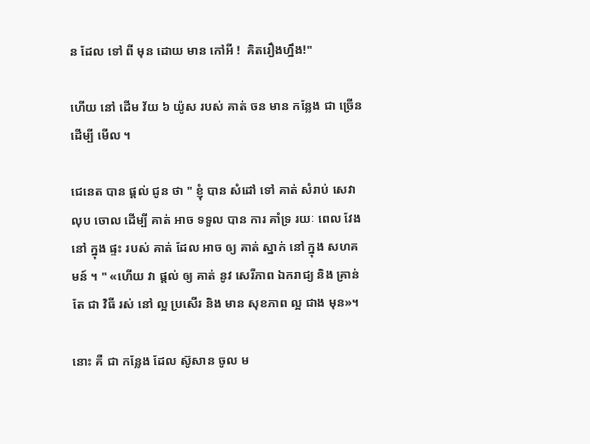ន ដែល ទៅ ពី មុន ដោយ មាន កៅអី !  គិតរឿងហ្នឹង!"

ហើយ នៅ ដើម វ័យ ៦ យ៉ូស របស់ គាត់ ចន មាន កន្លែង ជា ច្រើន ដើម្បី មើល ។

ជេនេត បាន ផ្តល់ ជូន ថា " ខ្ញុំ បាន សំដៅ ទៅ គាត់ សំរាប់ សេវា លុប ចោល ដើម្បី គាត់ អាច ទទួល បាន ការ គាំទ្រ រយៈ ពេល វែង នៅ ក្នុង ផ្ទះ របស់ គាត់ ដែល អាច ឲ្យ គាត់ ស្នាក់ នៅ ក្នុង សហគមន៍ ។ " «ហើយ វា ផ្តល់ ឲ្យ គាត់ នូវ សេរីភាព ឯករាជ្យ និង គ្រាន់ តែ ជា វិធី រស់ នៅ ល្អ ប្រសើរ និង មាន សុខភាព ល្អ ជាង មុន»។

នោះ គឺ ជា កន្លែង ដែល ស៊ូសាន ចូល ម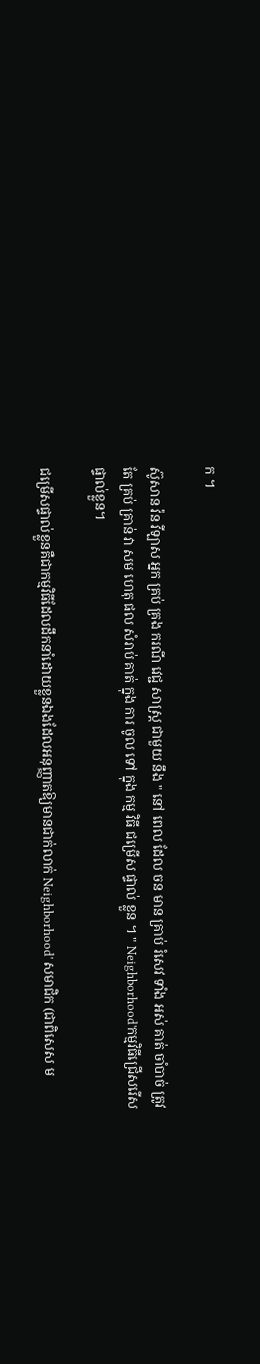ក ។

ស៊ូសាន វ៉ន វីឡាស អ្នក គ្រប់ គ្រង ករណី វេជ្ជ សាស្ត្រ ជាមួយ នឹង " នៅ ពេល ដែល ចន មាន គ្រាប់ រំសេវ ទាំង អស់ គាត់ ចាំបាច់ ត្រូវ តែ គ្រប់ គ្រាន់ វា សម ហេតុ ផល សំរាប់ គាត់ ក្នុង ការ ចូល ទៅ ក្នុង កម្ម វិធី ជម្រើស ផ្ទាល់ ខ្លួន ។ " Neighborhood'កម្មវិធីជ្រើសរើសផ្ទាល់ខ្លួន។

ជម្រើសផ្ទាល់ខ្លួនគឺជាកម្មវិធីដែលដឹកនាំដោយខ្លួនឯងដែលអនុញ្ញាតឱ្យមានជាក់លាក់ Neighborhood' សមាជិក (ជាពិសេស ម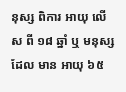នុស្ស ពិការ អាយុ លើស ពី ១៨ ឆ្នាំ ឬ មនុស្ស ដែល មាន អាយុ ៦៥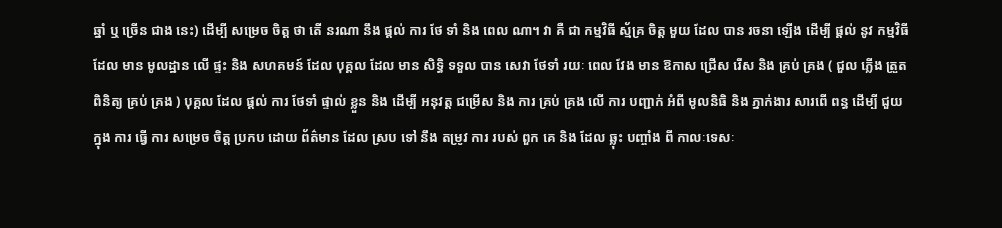ឆ្នាំ ឬ ច្រើន ជាង នេះ) ដើម្បី សម្រេច ចិត្ត ថា តើ នរណា នឹង ផ្ដល់ ការ ថែ ទាំ និង ពេល ណា។ វា គឺ ជា កម្មវិធី ស្ម័គ្រ ចិត្ត មួយ ដែល បាន រចនា ឡើង ដើម្បី ផ្តល់ នូវ កម្មវិធី ដែល មាន មូលដ្ឋាន លើ ផ្ទះ និង សហគមន៍ ដែល បុគ្គល ដែល មាន សិទ្ធិ ទទួល បាន សេវា ថែទាំ រយៈ ពេល វែង មាន ឱកាស ជ្រើស រើស និង គ្រប់ គ្រង ( ជួល ភ្លើង ត្រួត ពិនិត្យ គ្រប់ គ្រង ) បុគ្គល ដែល ផ្តល់ ការ ថែទាំ ផ្ទាល់ ខ្លួន និង ដើម្បី អនុវត្ត ជម្រើស និង ការ គ្រប់ គ្រង លើ ការ បញ្ជាក់ អំពី មូលនិធិ និង ភ្នាក់ងារ សារពើ ពន្ធ ដើម្បី ជួយ ក្នុង ការ ធ្វើ ការ សម្រេច ចិត្ត ប្រកប ដោយ ព័ត៌មាន ដែល ស្រប ទៅ នឹង តម្រូវ ការ របស់ ពួក គេ និង ដែល ឆ្លុះ បញ្ចាំង ពី កាលៈទេសៈ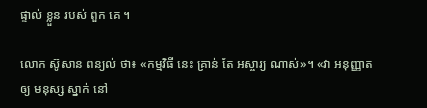ផ្ទាល់ ខ្លួន របស់ ពួក គេ ។

លោក ស៊ូសាន ពន្យល់ ថា៖ «កម្មវិធី នេះ គ្រាន់ តែ អស្ចារ្យ ណាស់»។ «វា អនុញ្ញាត ឲ្យ មនុស្ស ស្នាក់ នៅ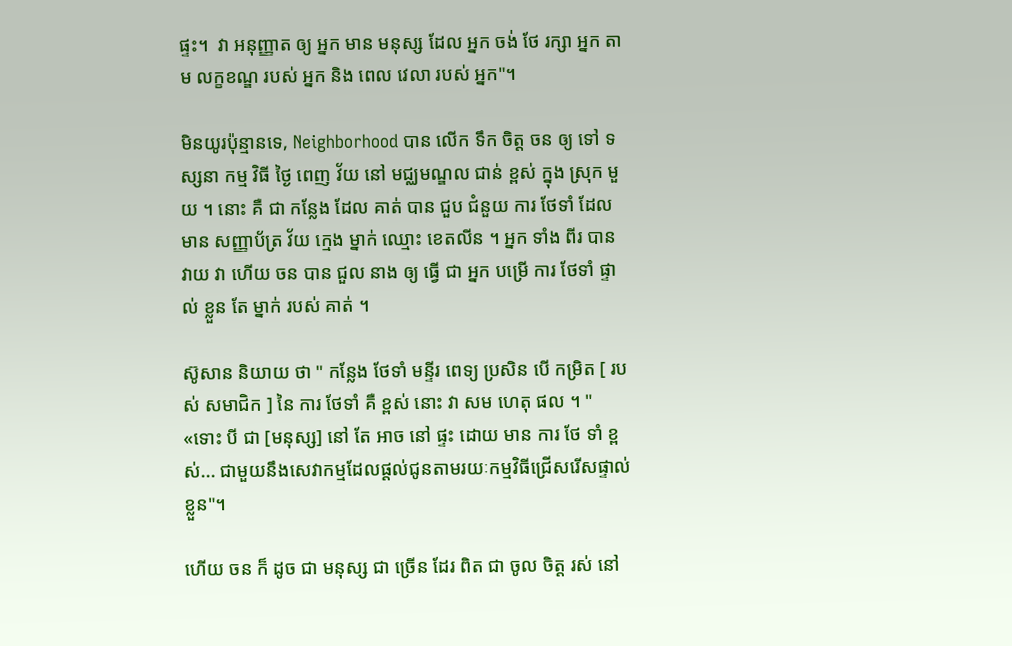ផ្ទះ។  វា អនុញ្ញាត ឲ្យ អ្នក មាន មនុស្ស ដែល អ្នក ចង់ ថែ រក្សា អ្នក តាម លក្ខខណ្ឌ របស់ អ្នក និង ពេល វេលា របស់ អ្នក"។

មិនយូរប៉ុន្មានទេ, Neighborhood បាន លើក ទឹក ចិត្ត ចន ឲ្យ ទៅ ទស្សនា កម្ម វិធី ថ្ងៃ ពេញ វ័យ នៅ មជ្ឈមណ្ឌល ជាន់ ខ្ពស់ ក្នុង ស្រុក មួយ ។ នោះ គឺ ជា កន្លែង ដែល គាត់ បាន ជួប ជំនួយ ការ ថែទាំ ដែល មាន សញ្ញាប័ត្រ វ័យ ក្មេង ម្នាក់ ឈ្មោះ ខេតលីន ។ អ្នក ទាំង ពីរ បាន វាយ វា ហើយ ចន បាន ជួល នាង ឲ្យ ធ្វើ ជា អ្នក បម្រើ ការ ថែទាំ ផ្ទាល់ ខ្លួន តែ ម្នាក់ របស់ គាត់ ។

ស៊ូសាន និយាយ ថា " កន្លែង ថែទាំ មន្ទីរ ពេទ្យ ប្រសិន បើ កម្រិត [ របស់ សមាជិក ] នៃ ការ ថែទាំ គឺ ខ្ពស់ នោះ វា សម ហេតុ ផល ។ " «ទោះ បី ជា [មនុស្ស] នៅ តែ អាច នៅ ផ្ទះ ដោយ មាន ការ ថែ ទាំ ខ្ពស់... ជាមួយនឹងសេវាកម្មដែលផ្តល់ជូនតាមរយៈកម្មវិធីជ្រើសរើសផ្ទាល់ខ្លួន"។

ហើយ ចន ក៏ ដូច ជា មនុស្ស ជា ច្រើន ដែរ ពិត ជា ចូល ចិត្ត រស់ នៅ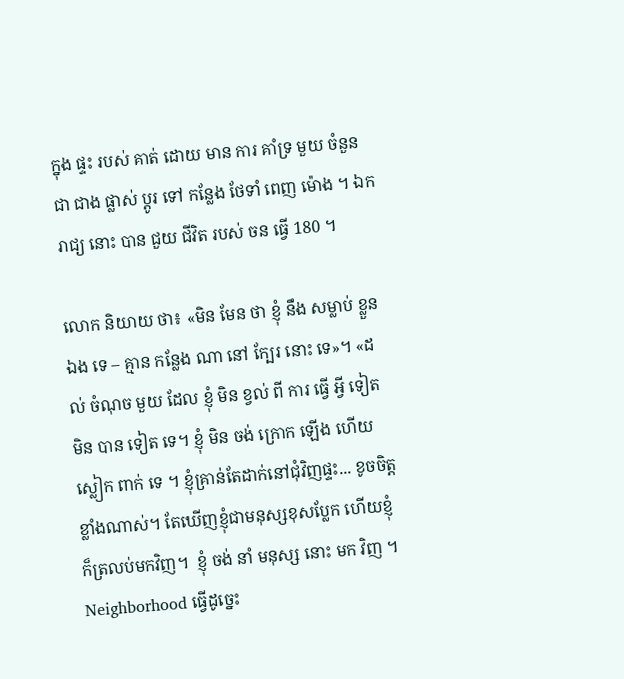ក្នុង ផ្ទះ របស់ គាត់ ដោយ មាន ការ គាំទ្រ មួយ ចំនួន ជា ជាង ផ្លាស់ ប្តូរ ទៅ កន្លែង ថែទាំ ពេញ ម៉ោង ។ ឯក រាជ្យ នោះ បាន ជួយ ជីវិត របស់ ចន ធ្វើ 180 ។

លោក និយាយ ថា៖ «មិន មែន ថា ខ្ញុំ នឹង សម្លាប់ ខ្លួន ឯង ទេ – គ្មាន កន្លែង ណា នៅ ក្បែរ នោះ ទេ»។ «ដល់ ចំណុច មួយ ដែល ខ្ញុំ មិន ខ្វល់ ពី ការ ធ្វើ អ្វី ទៀត មិន បាន ទៀត ទេ។ ខ្ញុំ មិន ចង់ ក្រោក ឡើង ហើយ ស្លៀក ពាក់ ទេ ។ ខ្ញុំគ្រាន់តែដាក់នៅជុំវិញផ្ទះ... ខូចចិត្តខ្លាំងណាស់។ តែឃើញខ្ញុំជាមនុស្សខុសប្លែក ហើយខ្ញុំក៏ត្រលប់មកវិញ។  ខ្ញុំ ចង់ នាំ មនុស្ស នោះ មក វិញ ។ Neighborhood ធ្វើដូច្នេះ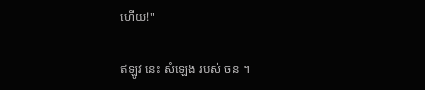ហើយ!"

ឥឡូវ នេះ សំឡេង របស់ ចន ។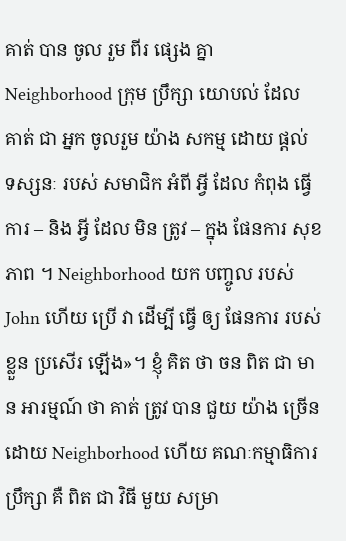គាត់ បាន ចូល រួម ពីរ ផ្សេង គ្នា Neighborhood ក្រុម ប្រឹក្សា យោបល់ ដែល គាត់ ជា អ្នក ចូលរួម យ៉ាង សកម្ម ដោយ ផ្តល់ ទស្សនៈ របស់ សមាជិក អំពី អ្វី ដែល កំពុង ធ្វើការ – និង អ្វី ដែល មិន ត្រូវ – ក្នុង ផែនការ សុខភាព ។ Neighborhood យក បញ្ចូល របស់ John ហើយ ប្រើ វា ដើម្បី ធ្វើ ឲ្យ ផែនការ របស់ ខ្លួន ប្រសើរ ឡើង»។ ខ្ញុំ គិត ថា ចន ពិត ជា មាន អារម្មណ៍ ថា គាត់ ត្រូវ បាន ជួយ យ៉ាង ច្រើន ដោយ Neighborhood ហើយ គណៈកម្មាធិការ ប្រឹក្សា គឺ ពិត ជា វិធី មួយ សម្រា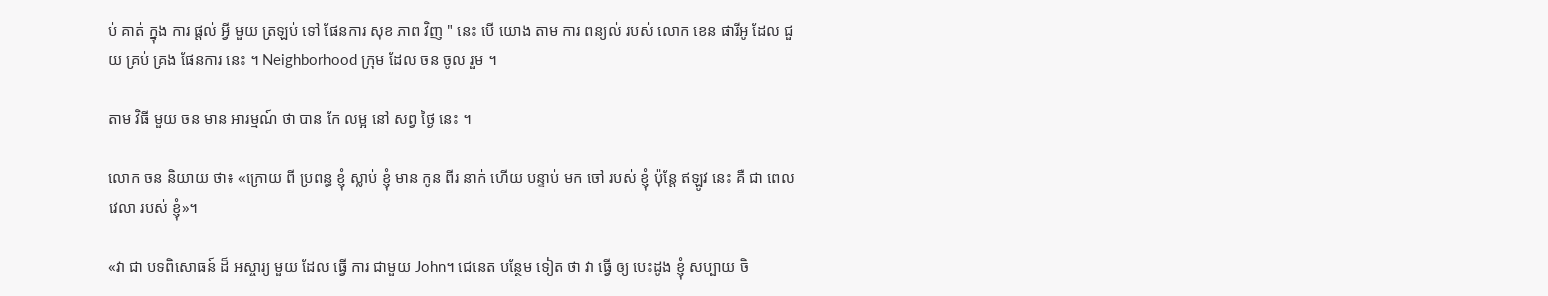ប់ គាត់ ក្នុង ការ ផ្តល់ អ្វី មួយ ត្រឡប់ ទៅ ផែនការ សុខ ភាព វិញ " នេះ បើ យោង តាម ការ ពន្យល់ របស់ លោក ខេន ផារីអូ ដែល ជួយ គ្រប់ គ្រង ផែនការ នេះ ។ Neighborhood ក្រុម ដែល ចន ចូល រួម ។

តាម វិធី មួយ ចន មាន អារម្មណ៍ ថា បាន កែ លម្អ នៅ សព្វ ថ្ងៃ នេះ ។

លោក ចន និយាយ ថា៖ «ក្រោយ ពី ប្រពន្ធ ខ្ញុំ ស្លាប់ ខ្ញុំ មាន កូន ពីរ នាក់ ហើយ បន្ទាប់ មក ចៅ របស់ ខ្ញុំ ប៉ុន្តែ ឥឡូវ នេះ គឺ ជា ពេល វេលា របស់ ខ្ញុំ»។

«វា ជា បទពិសោធន៍ ដ៏ អស្ចារ្យ មួយ ដែល ធ្វើ ការ ជាមួយ John។ ជេនេត បន្ថែម ទៀត ថា វា ធ្វើ ឲ្យ បេះដូង ខ្ញុំ សប្បាយ ចិ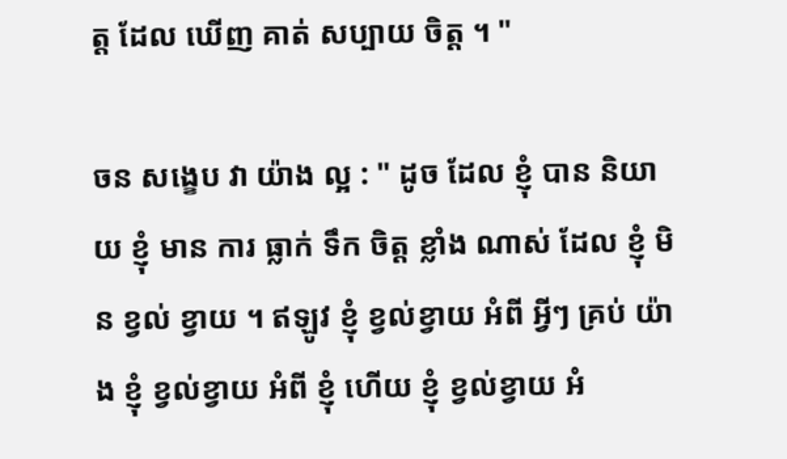ត្ត ដែល ឃើញ គាត់ សប្បាយ ចិត្ត ។ "

ចន សង្ខេប វា យ៉ាង ល្អ : " ដូច ដែល ខ្ញុំ បាន និយាយ ខ្ញុំ មាន ការ ធ្លាក់ ទឹក ចិត្ត ខ្លាំង ណាស់ ដែល ខ្ញុំ មិន ខ្វល់ ខ្វាយ ។ ឥឡូវ ខ្ញុំ ខ្វល់ខ្វាយ អំពី អ្វីៗ គ្រប់ យ៉ាង ខ្ញុំ ខ្វល់ខ្វាយ អំពី ខ្ញុំ ហើយ ខ្ញុំ ខ្វល់ខ្វាយ អំ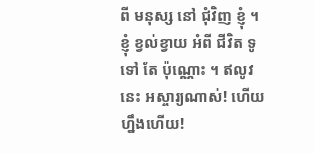ពី មនុស្ស នៅ ជុំវិញ ខ្ញុំ ។ ខ្ញុំ ខ្វល់ខ្វាយ អំពី ជីវិត ទូទៅ តែ ប៉ុណ្ណោះ ។ ឥលូវនេះ អស្ចារ្យណាស់! ហើយហ្នឹងហើយ!